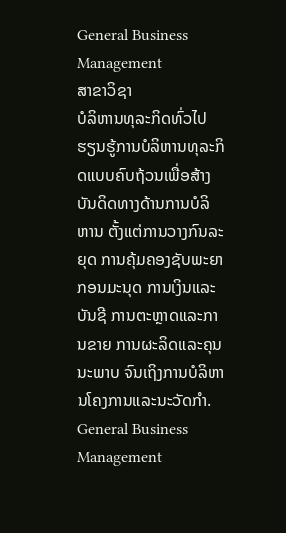General Business Management
ສາຂາວິຊາ
ບໍລິຫານທຸລະກິດທົ່ວໄປ
ຮຽນຮູ້ການບໍລິຫານທຸລະກິດແບບຄົບຖ້ວນເພື່ອສ້າງບັນດິດທາງດ້ານການບໍລິຫານ ຕັ້ງແຕ່ການວາງກົນລະຍຸດ ການຄຸ້ມຄອງຊັບພະຍາກອນມະນຸດ ການເງິນແລະບັນຊີ ການຕະຫຼາດແລະການຂາຍ ການຜະລິດແລະຄຸນນະພາບ ຈົນເຖິງການບໍລິຫານໂຄງການແລະນະວັດກຳ.
General Business Management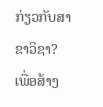ກ່ຽວກັບສາຂາວິຊາ?
ເພື່ອສ້າງ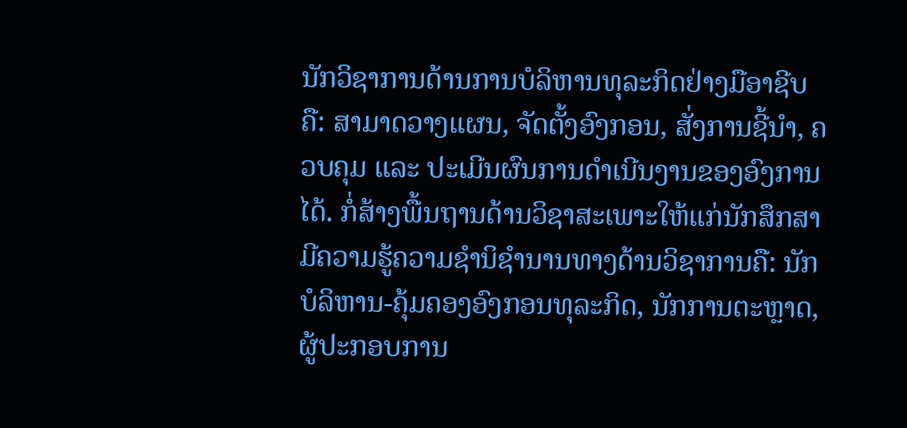ນັກວິຊາການດ້ານການບໍລິຫານທຸລະກິດຢ່າງມືອາຊີບຄື: ສາມາດວາງແຜນ, ຈັດຕັ້ງອົງກອນ, ສັ່ງການຊີ້ນຳ, ຄວບຄຸມ ແລະ ປະເມີນຜົນການດຳເນີນງານຂອງອົງການໄດ້. ກໍ່ສ້າງພື້ນຖານດ້ານວິຊາສະເພາະໃຫ້ແກ່ນັກສຶກສາມີຄວາມຮູ້ຄວາມຊຳນິຊຳນານທາງດ້ານວິຊາການຄື: ນັກບໍລິຫານ-ຄຸ້ມຄອງອົງກອນທຸລະກິດ, ນັກການຕະຫຼາດ, ຜູ້ປະກອບການ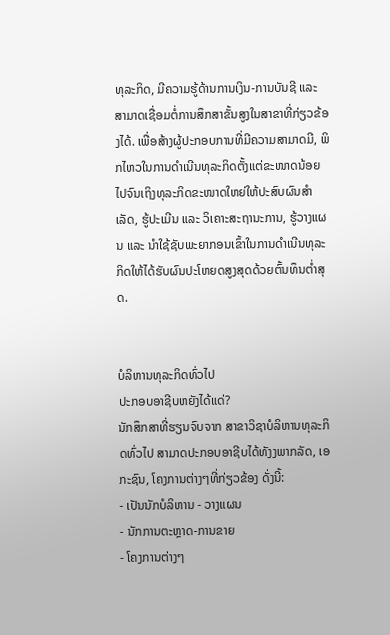ທຸລະກິດ, ມີຄວາມຮູ້ດ້ານການເງິນ-ການບັນຊີ ແລະ ສາມາດເຊື່ອມຕໍ່ການສຶກສາຂັ້ນສູງໃນສາຂາທີ່ກ່ຽວຂ້ອງໄດ້. ເພື່ອສ້າງຜູ້ປະກອບການທີ່ມີຄວາມສາມາດມີ, ພິກໄຫວໃນການດຳເນີນທຸລະກິດຕັ້ງແຕ່ຂະໜາດນ້ອຍໄປຈົນເຖິງທຸລະກິດຂະໜາດໃຫຍ່ໃຫ້ປະສົບຜົນສຳເລັດ, ຮູ້ປະເມີນ ແລະ ວິເຄາະສະຖານະການ, ຮູ້ວາງແຜນ ແລະ ນຳໃຊ້ຊັບພະຍາກອນເຂົ້າໃນການດຳເນີນທຸລະກິດໃຫ້ໄດ້ຮັບຜົນປະໂຫຍດສູງສຸດດ້ວຍຕົ້ນທຶນຕ່ຳສຸດ.


ບໍລິຫານທຸລະກິດທົ່ວໄປ
ປະກອບອາຊີບຫຍັງໄດ້ແດ່?
ນັກສຶກສາທີ່ຮຽນຈົບຈາກ ສາຂາວິຊາບໍລິຫານທຸລະກິດທົ່ວໄປ ສາມາດປະກອບອາຊີບໄດ້ທັງງພາກລັດ, ເອກະຊົນ, ໂຄງການຕ່າງໆທີ່ກ່ຽວຂ້ອງ ດັ່ງນີ້:
- ເປັນນັກບໍລິຫານ - ວາງແຜນ
- ນັກການຕະຫຼາດ-ການຂາຍ
- ໂຄງການຕ່າງໆ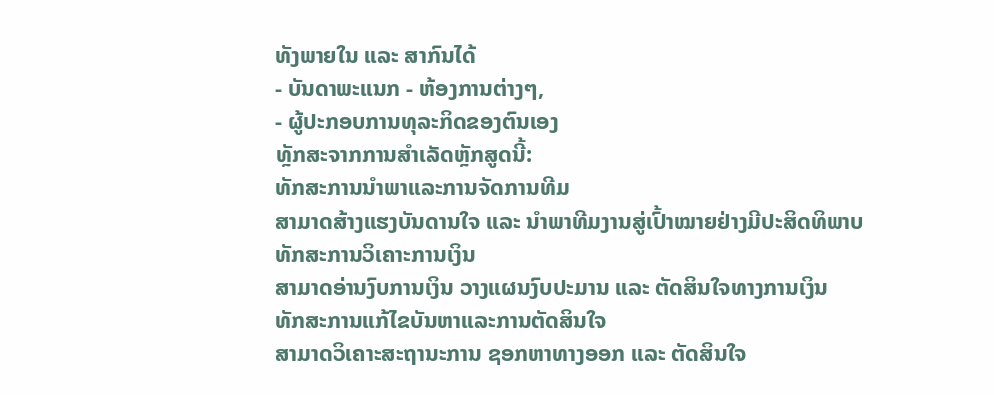ທັງພາຍໃນ ແລະ ສາກົນໄດ້
- ບັນດາພະແນກ - ຫ້ອງການຕ່າງໆ,
- ຜູ້ປະກອບການທຸລະກິດຂອງຕົນເອງ
ທຼັກສະຈາກການສຳເລັດຫຼັກສູດນີ້:
ທັກສະການນຳພາແລະການຈັດການທີມ
ສາມາດສ້າງແຮງບັນດານໃຈ ແລະ ນຳພາທີມງານສູ່ເປົ້າໝາຍຢ່າງມີປະສິດທິພາບ
ທັກສະການວິເຄາະການເງິນ
ສາມາດອ່ານງົບການເງິນ ວາງແຜນງົບປະມານ ແລະ ຕັດສິນໃຈທາງການເງິນ
ທັກສະການແກ້ໄຂບັນຫາແລະການຕັດສິນໃຈ
ສາມາດວິເຄາະສະຖານະການ ຊອກຫາທາງອອກ ແລະ ຕັດສິນໃຈ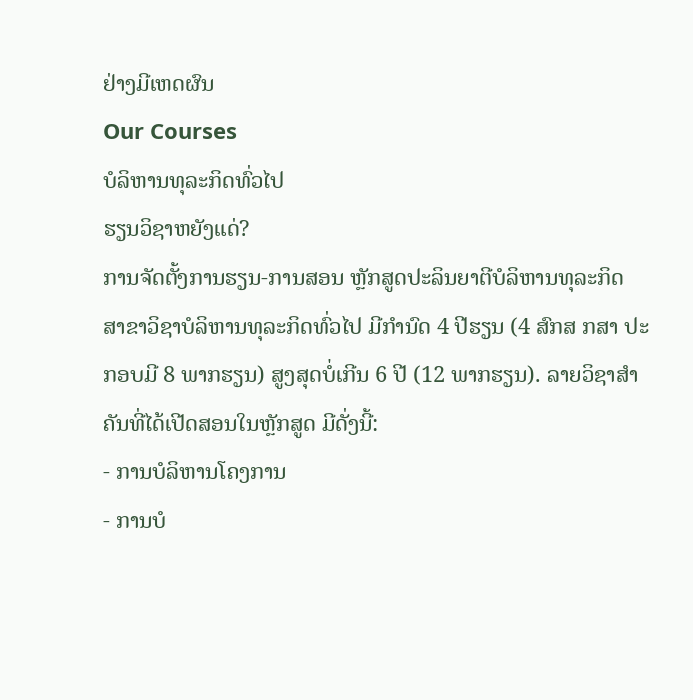ຢ່າງມີເຫດຜົນ
Our Courses
ບໍລິຫານທຸລະກິດທົ່ວໄປ
ຮຽນວິຊາຫຍັງແດ່?
ການຈັດຕັ້ງການຮຽນ-ການສອນ ຫຼັກສູດປະລິນຍາຕີບໍລິຫານທຸລະກິດ ສາຂາວິຊາບໍລິຫານທຸລະກິດທົ່ວໄປ ມີກໍານົດ 4 ປີຮຽນ (4 ສົກສ ກສາ ປະກອບມີ 8 ພາກຮຽນ) ສູງສຸດບໍ່ເກີນ 6 ປີ (12 ພາກຮຽນ). ລາຍວິຊາສຳຄັນທີ່ໄດ້ເປີດສອນໃນຫຼັກສູດ ມີດັ່ງນີ້:
- ການບໍລິຫານໂຄງການ
- ການບໍ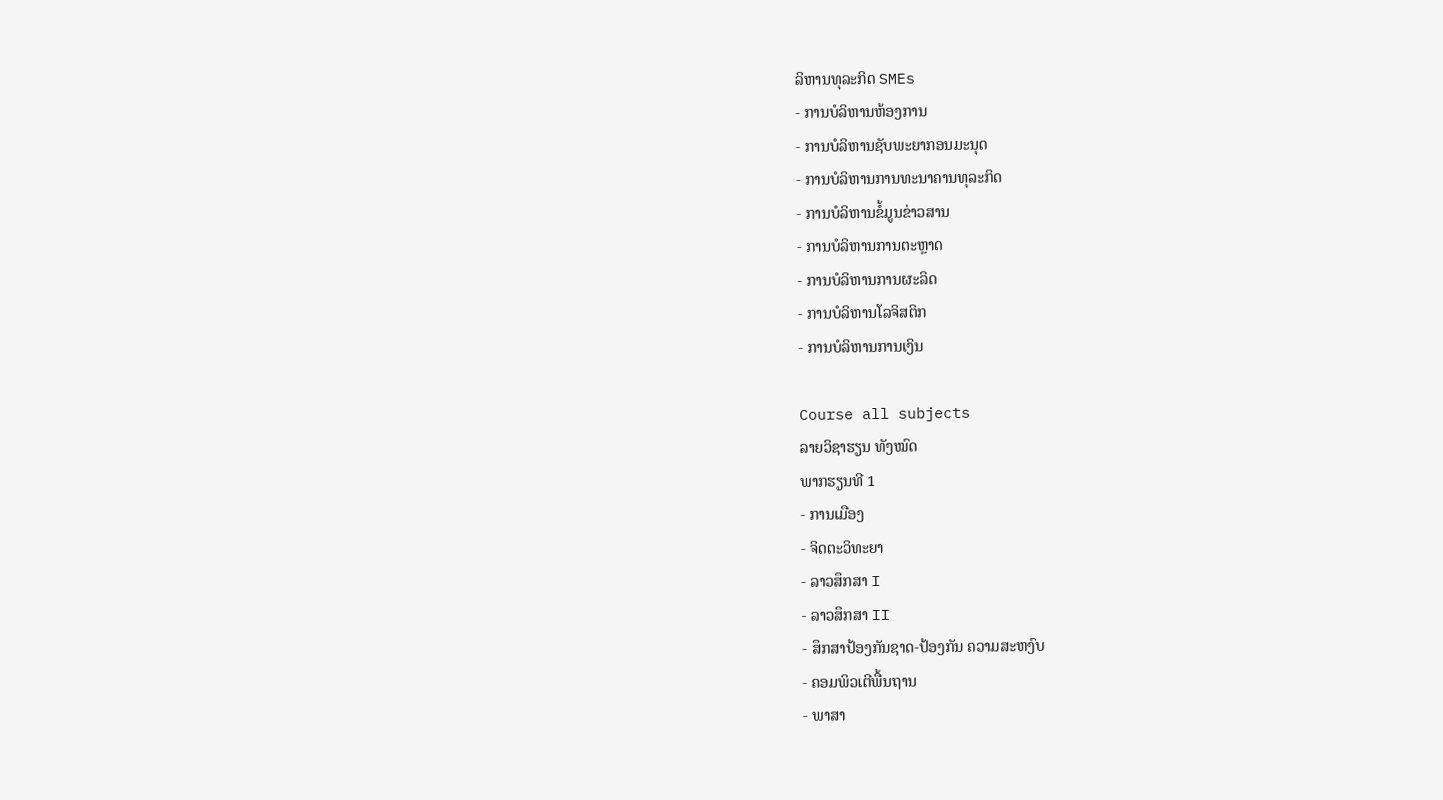ລິຫານທຸລະກິດ SMEs
- ການບໍລິຫານຫ້ອງການ
- ການບໍລິຫານຊັບພະຍາກອນມະນຸດ
- ການບໍລິຫານການທະນາຄານທຸລະກິດ
- ການບໍລິຫານຂໍ້ມູນຂ່າວສານ
- ການບໍລິຫານການຕະຫຼາດ
- ການບໍລິຫານການຜະລິດ
- ການບໍລິຫານໂລຈິສຕິກ
- ການບໍລິຫານການເງິນ

Course all subjects
ລາຍວິຊາຮຽນ ທັງໝົດ
ພາກຮຽນທີ 1
- ການເມືອງ
- ຈິດຕະວິທະຍາ
- ລາວສຶກສາ I
- ລາວສຶກສາ II
- ສຶກສາປ້ອງກັນຊາດ-ປ້ອງກັນ ຄວາມສະຫງົບ
- ຄອມພິວເຕີພື້ນຖານ
- ພາສາ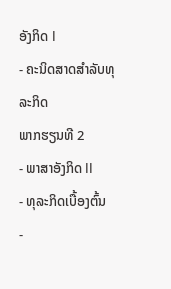ອັງກິດ I
- ຄະນິດສາດສຳລັບທຸລະກິດ
ພາກຮຽນທີ 2
- ພາສາອັງກິດ II
- ທຸລະກິດເບື້ອງຕົ້ນ
-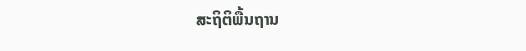ສະຖິຕິພື້ນຖານ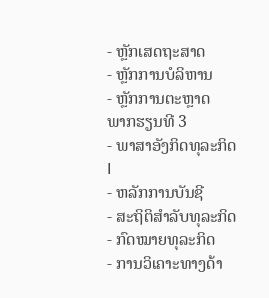- ຫຼັກເສດຖະສາດ
- ຫຼັກການບໍລິຫານ
- ຫຼັກການຕະຫຼາດ
ພາກຮຽນທີ 3
- ພາສາອັງກິດທຸລະກິດ I
- ຫລັກການບັນຊີ
- ສະຖິຕິສຳລັບທຸລະກິດ
- ກົດໝາຍທຸລະກິດ
- ການວິເຄາະທາງດ້າ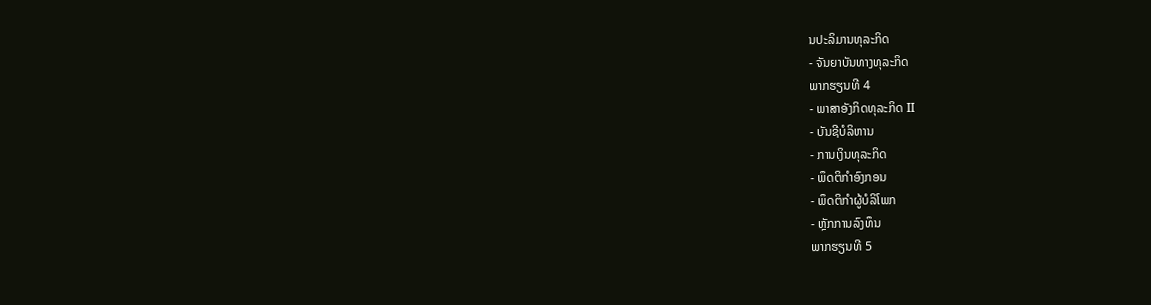ນປະລິມານທຸລະກິດ
- ຈັນຍາບັນທາງທຸລະກິດ
ພາກຮຽນທີ 4
- ພາສາອັງກິດທຸລະກິດ II
- ບັນຊີບໍລິຫານ
- ການເງິນທຸລະກິດ
- ພຶດຕິກຳອົງກອນ
- ພຶດຕິກຳຜູ້ບໍລິໂພກ
- ຫຼັກການລົງທຶນ
ພາກຮຽນທີ 5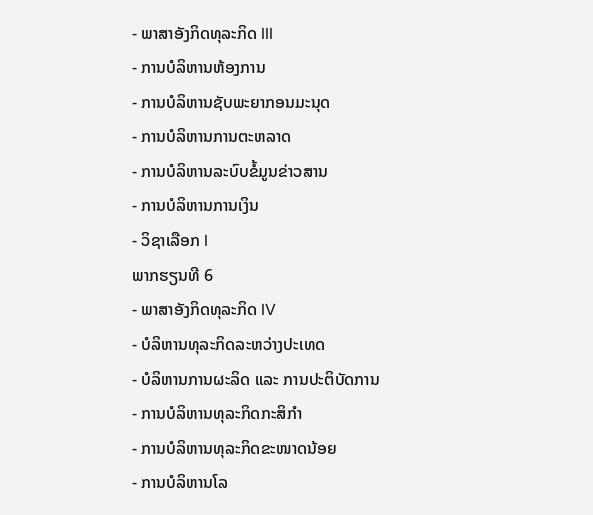- ພາສາອັງກິດທຸລະກິດ III
- ການບໍລິຫານຫ້ອງການ
- ການບໍລິຫານຊັບພະຍາກອນມະນຸດ
- ການບໍລິຫານການຕະຫລາດ
- ການບໍລິຫານລະບົບຂໍ້ມູນຂ່າວສານ
- ການບໍລິຫານການເງິນ
- ວິຊາເລືອກ I
ພາກຮຽນທີ 6
- ພາສາອັງກິດທຸລະກິດ IV
- ບໍລິຫານທຸລະກິດລະຫວ່າງປະເທດ
- ບໍລິຫານການຜະລິດ ແລະ ການປະຕິບັດການ
- ການບໍລິຫານທຸລະກິດກະສິກຳ
- ການບໍລິຫານທຸລະກິດຂະໜາດນ້ອຍ
- ການບໍລິຫານໂລ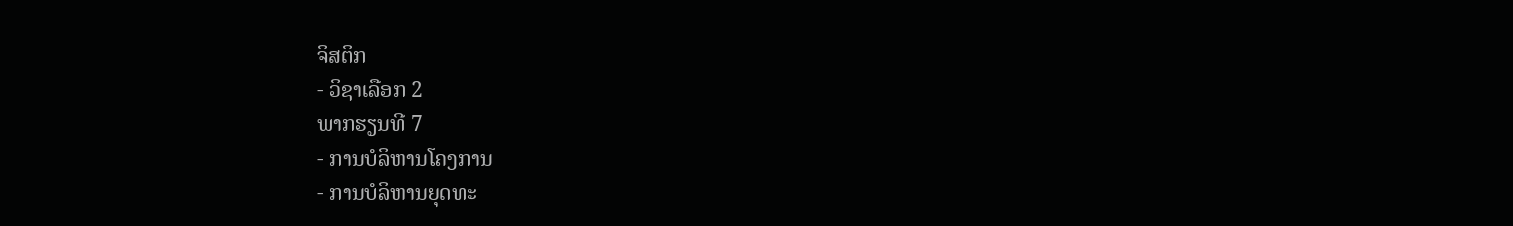ຈິສຕິກ
- ວິຊາເລືອກ 2
ພາກຮຽນທີ 7
- ການບໍລິຫານໂຄງການ
- ການບໍລິຫານຍຸດທະ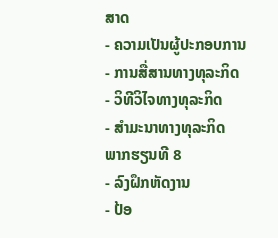ສາດ
- ຄວາມເປັນຜູ້ປະກອບການ
- ການສື່ສານທາງທຸລະກິດ
- ວິທີວິໄຈທາງທຸລະກິດ
- ສຳມະນາທາງທຸລະກິດ
ພາກຮຽນທີ 8
- ລົງຝຶກຫັດງານ
- ປ້ອ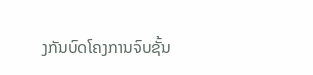ງກັນບົດໂຄງການຈົບຊັ້ນ